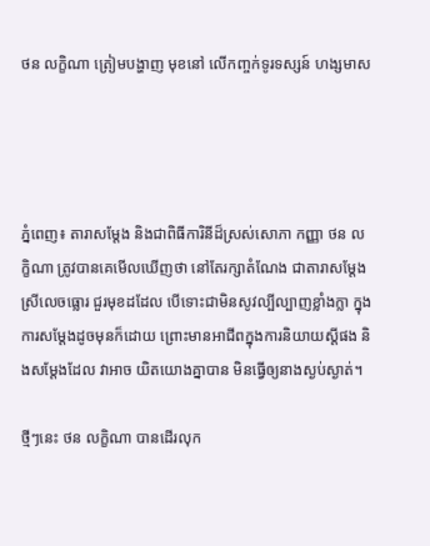ថន លក្ខិណា ត្រៀមបង្ហាញ មុខនៅ លើកញ្ចក់ទូរទស្សន៍ ហង្សមាស




ភ្នំពេញ៖ តារាសម្ដែង និងជាពិធីការិនីដ៏ស្រស់សោភា កញ្ញា ថន លក្ខិណា ត្រូវបានគេមើលឃើញថា នៅតែរក្សាតំណែង ជាតារាសម្ដែង ស្រីលេចធ្លោរ ជួរមុខដដែល បើទោះជាមិនសូវល្បីល្បាញខ្លាំងក្លា ក្នុងការសម្ដែងដូចមុនក៏ដោយ ព្រោះមានអាជីពក្នុងការនិយាយស្ដីផង និងសម្ដែងដែល វាអាច យិតយោងគ្នាបាន មិនធ្វើឲ្យនាងស្ងប់ស្ងាត់។

ថ្មីៗនេះ ថន លក្ខិណា បានដើរលុក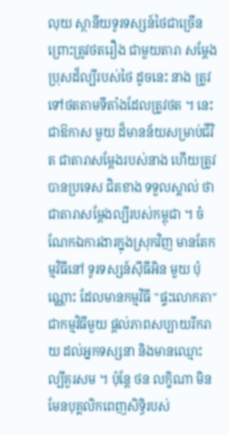លុយ ស្ថានីយទូរទស្សន៍ថៃជាច្រើន ព្រោះត្រូវថតរឿង ជាមួយតារា សម្ដែង ប្រុសដ៏ល្បីរបស់ថៃ ដូចនេះ នាង ត្រូវទៅថតតាមទីតាំងដែលត្រូវថត ។ នេះជាឱកាស មួយ ដ៏មានន័យសម្រាប់ជីវិត ជាតារាសម្ដែងរបស់នាង ហើយត្រូវបានប្រទេស ជិតខាង ទទួលស្គាល់ ថាជាតារាសម្ដែងល្បីរបស់កម្ពុជា ។ ចំណែកឯការងារក្នុងស្រុកវិញ មានតែកម្មវិធីនៅ ទូរទស្សន៍ស៊ីធីអិន មួយ ប៉ុណ្ណោះ ដែលមានកម្មវិធី "ផ្ទះលោកតា" ជាកម្មវិធីមួយ ផ្ដល់ភាពសប្បាយរីករាយ ដល់អ្នកទស្សនា និងមានឈ្មោះល្បីគួរសម ។ ប៉ុន្តែ ថន លក្ខិណា មិនមែនបុគ្គលិកពេញសិទ្ធិរបស់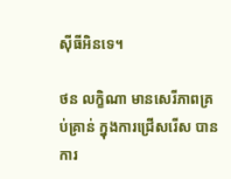ស៊ីធីអិនទេ។

ថន លក្ខិណា មានសេរីភាពគ្រប់គ្រាន់ ក្នុងការជ្រើសរើស បានការ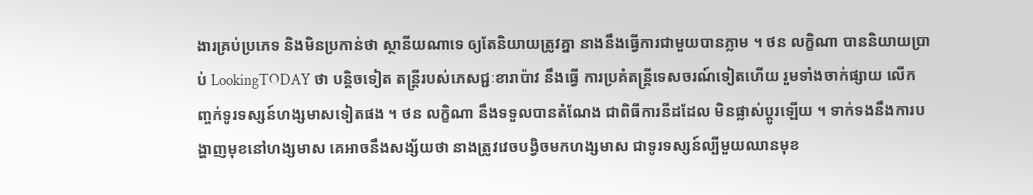ងារគ្រប់ប្រភេទ និងមិនប្រកាន់ថា ស្ថានីយណាទេ ឲ្យតែនិយាយត្រូវគ្នា នាងនឹងធ្វើការជាមួយបានភ្លាម ។ ថន លក្ខិណា បាននិយាយប្រាប់ LookingTODAY ថា បន្តិចទៀត តន្ត្រីរបស់ភេសជ្ជៈខារាប៉ាវ នឹងធ្វើ ការប្រគំតន្រ្តីទេសចរណ៍ទៀតហើយ រួមទាំងចាក់ផ្សាយ លើកញ្ចក់ទូរទស្សន៍ហង្សមាសទៀតផង ។ ថន លក្ខិណា នឹងទទួលបានតំណែង ជាពិធីការនីដដែល មិនផ្លាស់ប្ដូរឡើយ ។ ទាក់ទងនឹងការបង្ហាញមុខនៅហង្សមាស គេអាចនឹងសង្ស័យថា នាងត្រូវវេចបង្វិចមកហង្សមាស ជាទូរទស្សន៍ល្បីមួយឈានមុខ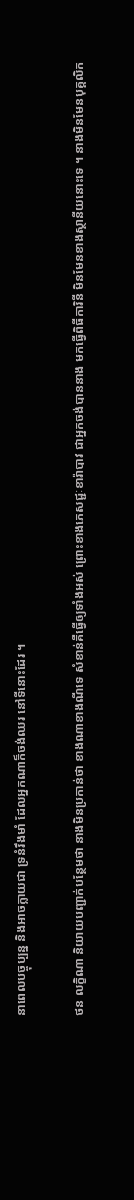នាពេលបច្ចុប្បន្ន និងអាចក្លាយជា ទ្រនំរឹងមាំ ដែលអ្នកណាក៏ចង់ឈរ នៅទីនោះដែរ ។

ថន លក្ខិណា និយាយបញ្ជាក់បន្ថែមថា នាងមិនប្រកាន់ថា ខាងណាខាងណីទេ សំខាន់គឺធ្វើឲ្យទាំងអស់ ព្រោះខាងភេសជ្ជៈខារ៉ាបាវ ជាអ្នកចង់បាននាង មកធ្វើពិធីការិនី មិនមែនខាងស្ថានីយនោះទេ ។ នាងមិនមែនបុគ្គលិក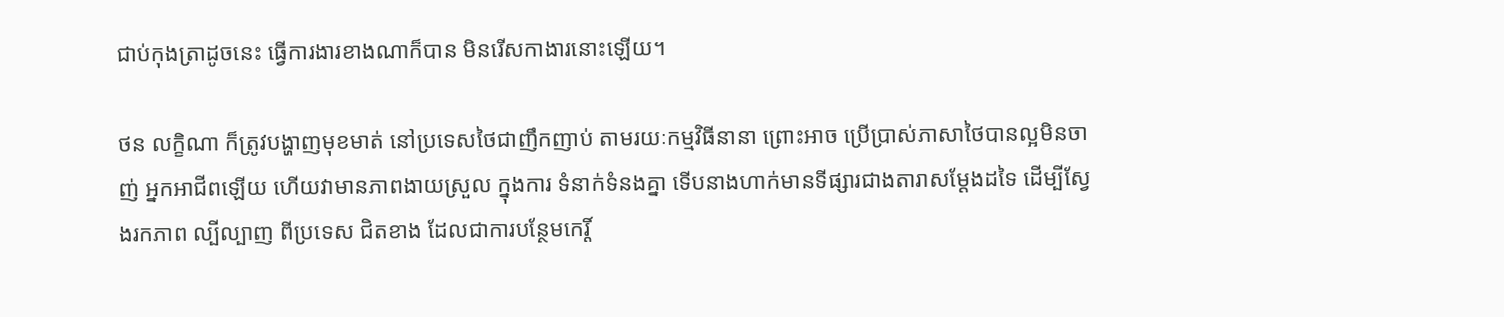ជាប់កុងត្រាដូចនេះ ធ្វើការងារខាងណាក៏បាន មិនរើសកាងារនោះឡើយ។

ថន លក្ខិណា ក៏ត្រូវបង្ហាញមុខមាត់ នៅប្រទេសថៃជាញឹកញាប់ តាមរយៈកម្មវិធីនានា ព្រោះអាច ប្រើប្រាស់ភាសាថៃបានល្អមិនចាញ់ អ្នកអាជីពឡើយ ហើយវាមានភាពងាយស្រួល ក្នុងការ ទំនាក់ទំនងគ្នា ទើបនាងហាក់មានទីផ្សារជាងតារាសម្ដែងដទៃ ដើម្បីស្វែងរកភាព ល្បីល្បាញ ពីប្រទេស ជិតខាង ដែលជាការបន្ថែមកេរ្តិ៍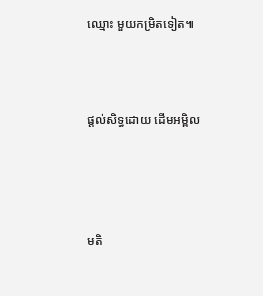ឈ្មោះ មួយកម្រិតទៀត៕



ផ្តល់សិទ្ធដោយ ដើមអម្ពិល




មតិ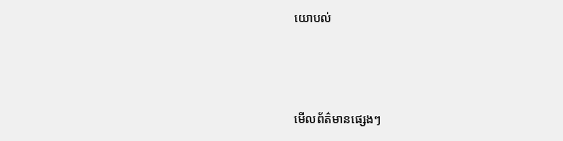យោបល់



មើលព័ត៌មានផ្សេងៗ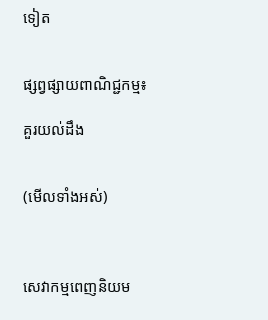ទៀត


ផ្សព្វផ្សាយពាណិជ្ជកម្ម៖

គួរយល់ដឹង


(មើលទាំងអស់)



សេវាកម្មពេញនិយម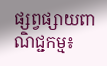ផ្សព្វផ្សាយពាណិជ្ជកម្ម៖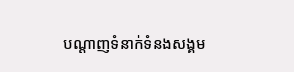បណ្តាញទំនាក់ទំនងសង្គម